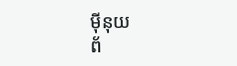ម៉ីនុយ
ព័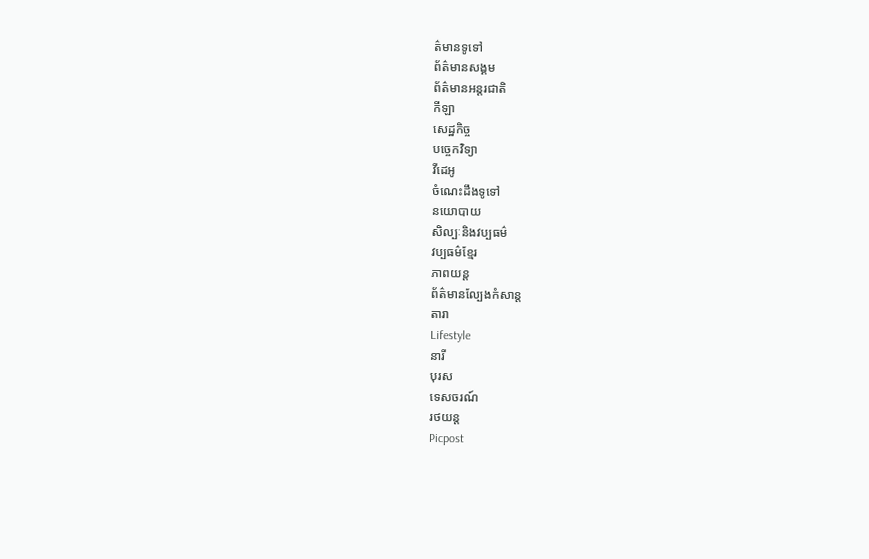ត៌មានទូទៅ
ព័ត៌មានសង្គម
ព័ត៌មានអន្តរជាតិ
កីឡា
សេដ្ឋកិច្ច
បច្ចេកវិទ្យា
វីដេអូ
ចំណេះដឹងទូទៅ
នយោបាយ
សិល្បៈនិងវប្បធម៌
វប្បធម៌ខ្មែរ
ភាពយន្ត
ព័ត៌មានល្បែងកំសាន្ត
តារា
Lifestyle
នារី
បុរស
ទេសចរណ៍
រថយន្ត
Picpost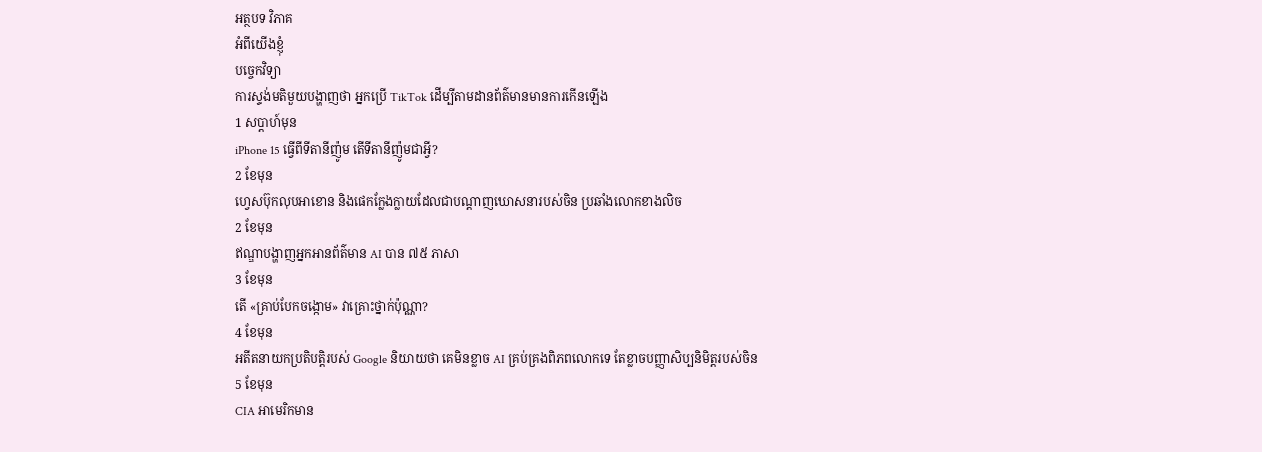អត្ថបទ វិភាគ
អំពីយើងខ្ញុំ
បច្ចេកវិទ្យា
ការស្ទង់មតិមួយបង្ហាញថា អ្នកប្រើ TikTok ដើម្បីតាមដានព័ត៌មានមានការកើនឡើង
1 សប្ដាហ៍មុន
iPhone 15 ធ្វើពីទីតានីញ៉ូម តើទីតានីញ៉ូមជាអ្វី?
2 ខែមុន
ហ្វេសប៊ុកលុបអាខោន និងផេកក្លែងក្លាយដែលជាបណ្តាញឃោសនារបស់ចិន ប្រឆាំងលោកខាងលិច
2 ខែមុន
ឥណ្ឌាបង្ហាញអ្នកអានព័ត៌មាន AI បាន ៧៥ ភាសា
3 ខែមុន
តើ «គ្រាប់បែកចង្កោម» វាគ្រោះថ្នាក់ប៉ុណ្ណា?
4 ខែមុន
អតីតនាយកប្រតិបត្តិរបស់ Google និយាយថា គេមិនខ្លាច AI គ្រប់គ្រងពិភពលោកទេ តែខ្លាចបញ្ញាសិប្បនិមិត្តរបស់ចិន
5 ខែមុន
CIA អាមេរិកមាន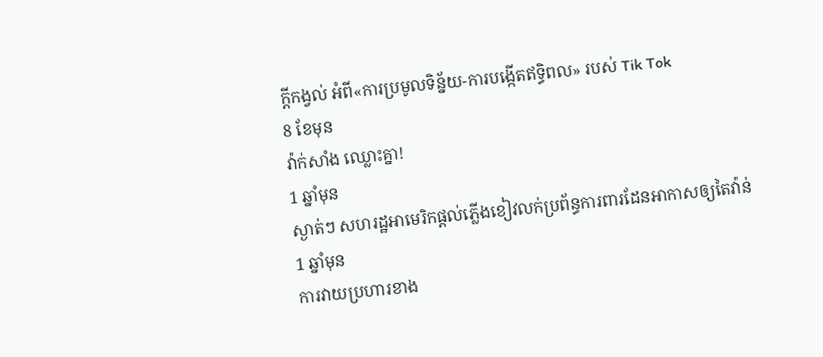ក្តីកង្វល់ អំពី«ការប្រមូលទិន្ន័យ-ការបង្កើតឥទ្ធិពល» របស់ Tik Tok
8 ខែមុន
វ៉ាក់សាំង ឈ្លោះគ្នា!
1 ឆ្នាំមុន
ស្ងាត់ៗ សហរដ្ឋអាមេរិកផ្តល់ភ្លើងខៀវលក់ប្រព័ន្ធការពារដែនអាកាសឲ្យតៃវ៉ាន់
1 ឆ្នាំមុន
ការវាយប្រហារខាង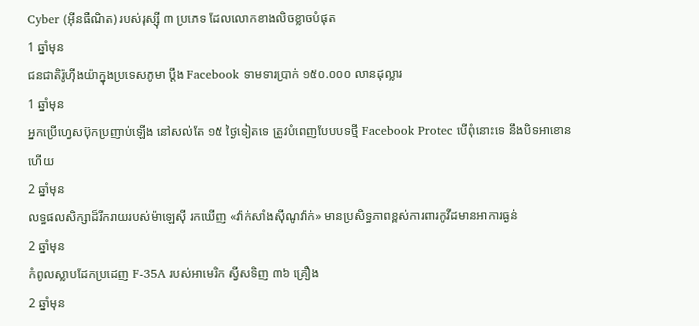Cyber (អ៊ីនធឺណិត) របស់រុស្ស៊ី ៣ ប្រភេទ ដែលលោកខាងលិចខ្លាចបំផុត
1 ឆ្នាំមុន
ជនជាតិរ៉ូហ៊ីងយ៉ាក្នុងប្រទេសភូមា ប្តឹង Facebook ទាមទារប្រាក់ ១៥០.០០០ លានដុល្លារ
1 ឆ្នាំមុន
អ្នកប្រើហ្វេសប៊ុកប្រញាប់ឡើង នៅសល់តែ ១៥ ថ្ងៃទៀតទេ ត្រូវបំពេញបែបបទថ្មី Facebook Protec បើពុំនោះទេ នឹងបិទអាខោនហើយ
2 ឆ្នាំមុន
លទ្ធផលសិក្សាដ៏រីករាយរបស់ម៉ាឡេស៊ី រកឃើញ «វ៉ាក់សាំងស៊ីណូវ៉ាក់» មានប្រសិទ្ធភាពខ្ពស់ការពារកូវីដមានអាការធ្ងន់
2 ឆ្នាំមុន
កំពូលស្លាបដែកប្រដេញ F-35A របស់អាមេរិក ស្វីសទិញ ៣៦ គ្រឿង
2 ឆ្នាំមុន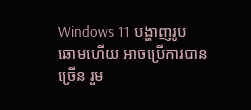Windows 11 បង្ហាញរូបឆោមហើយ អាចប្រើការបានច្រើន រួម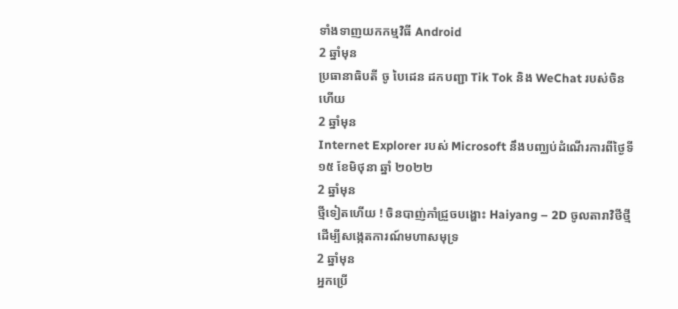ទាំងទាញយកកម្មវិធី Android
2 ឆ្នាំមុន
ប្រធានាធិបតី ចូ បៃដេន ដកបញ្ជា Tik Tok និង WeChat របស់ចិនហើយ
2 ឆ្នាំមុន
Internet Explorer របស់ Microsoft នឹងបញ្ឈប់ដំណើរការពីថ្ងៃទី ១៥ ខែមិថុនា ឆ្នាំ ២០២២
2 ឆ្នាំមុន
ថ្មីទៀតហើយ ! ចិនបាញ់កាំជ្រួចបង្ហោះ Haiyang – 2D ចូលតារាវិថីថ្មី ដើម្បីសង្កេតការណ៍មហាសមុទ្រ
2 ឆ្នាំមុន
អ្នកប្រើ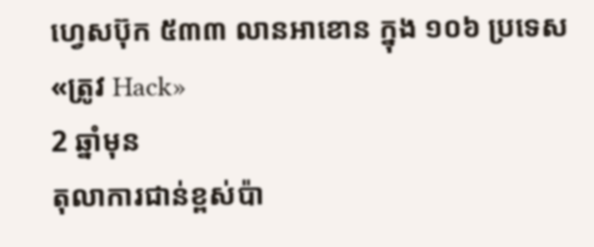ហ្វេសប៊ុក ៥៣៣ លានអាខោន ក្នុង ១០៦ ប្រទេស «ត្រូវ Hack»
2 ឆ្នាំមុន
តុលាការជាន់ខ្ពស់ប៉ា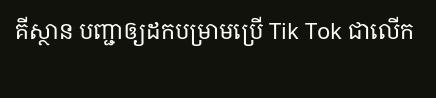គីស្ថាន បញ្ជាឲ្យដកបម្រាមប្រើ Tik Tok ជាលើក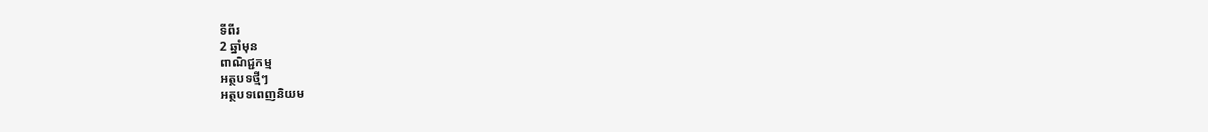ទីពីរ
2 ឆ្នាំមុន
ពាណិជ្ជកម្ម
អត្ថបទថ្មីៗ
អត្ថបទពេញនិយម